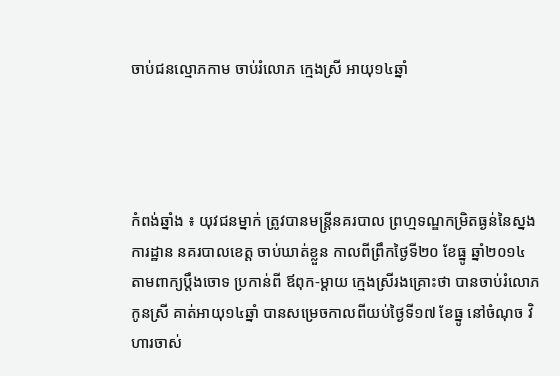ចាប់ជនល្មោភកាម ចាប់រំលោភ ក្មេងស្រី អាយុ១៤ឆ្នាំ




កំពង់ឆ្នាំង ៖ យុវជនម្នាក់ ត្រូវបានមន្ត្រីនគរបាល ព្រហ្មទណ្ឌកម្រិតធ្ងន់នៃស្នងការដ្ឋាន នគរបាលខេត្ត ចាប់ឃាត់ខ្លួន កាលពីព្រឹកថ្ងៃទី២០ ខែធ្នូ ឆ្នាំ២០១៤ តាមពាក្យប្តឹងចោទ ប្រកាន់ពី ឪពុក-ម្តាយ ក្មេងស្រីរងគ្រោះថា បានចាប់រំលោភកូនស្រី គាត់អាយុ១៤ឆ្នាំ បានសម្រេចកាលពីយប់ថ្ងៃទី១៧ ខែធ្នូ នៅចំណុច វិហារចាស់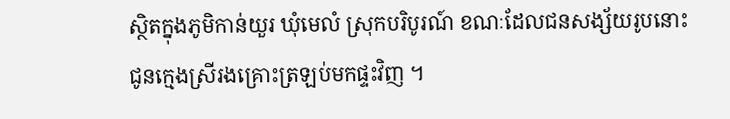ស្ថិតក្នុងភូមិកាន់យួរ ឃុំមេលំ ស្រុកបរិបូរណ៍ ខណៈដែលជនសង្ស័យរូបនោះ ជូនក្មេងស្រីរងគ្រោះត្រឡប់មកផ្ទះវិញ ។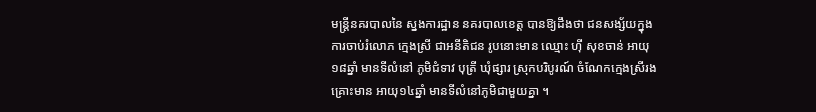មន្រ្តីនគរបាលនៃ ស្នងការដ្ឋាន នគរបាលខេត្ត បានឱ្យដឹងថា ជនសង្ស័យក្នុងការចាប់រំលោភ ក្មេងស្រី ជាអនីតិជន រូបនោះមាន ឈ្មោះ ហ៊ី សុខចាន់ អាយុ១៨ឆ្នាំ មានទីលំនៅ ភូមិជំទាវ បុត្រី ឃុំផ្សារ ស្រុកបរិបូរណ៍ ចំណែកក្មេងស្រីរងគ្រោះមាន អាយុ១៤ឆ្នាំ មានទីលំនៅភូមិជាមួយគ្នា ។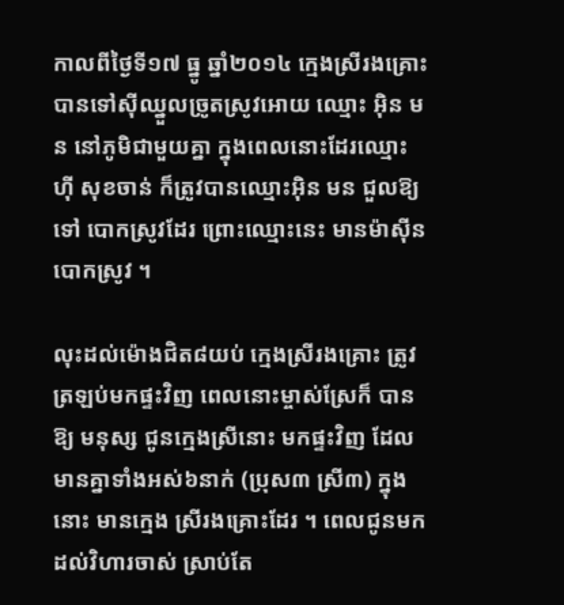កាលពីថ្ងៃទី១៧ ធ្នូ ឆ្នាំ២០១៤ ក្មេងស្រីរងគ្រោះ បានទៅស៊ីឈ្នួលច្រូតស្រូវអោយ ឈ្មោះ អ៊ិន មន នៅភូមិជាមួយគ្នា ក្នុងពេលនោះដែរឈ្មោះ ហ៊ី សុខចាន់ ក៏ត្រូវបានឈ្មោះអ៊ិន មន ជួលឱ្យទៅ បោកស្រូវដែរ ព្រោះឈ្មោះនេះ មានម៉ាស៊ីនបោកស្រូវ ។

លុះដល់ម៉ោងជិត៨យប់ ក្មេងស្រីរងគ្រោះ ត្រូវត្រឡប់មកផ្ទះវិញ ពេលនោះម្ចាស់ស្រែក៏ បានឱ្យ មនុស្ស ជូនក្មេងស្រីនោះ មកផ្ទះវិញ ដែលមានគ្នាទាំងអស់៦នាក់ (ប្រុស៣ ស្រី៣) ក្នុងនោះ មានក្មេង ស្រីរងគ្រោះដែរ ។ ពេលជូនមក ដល់វិហារចាស់ ស្រាប់តែ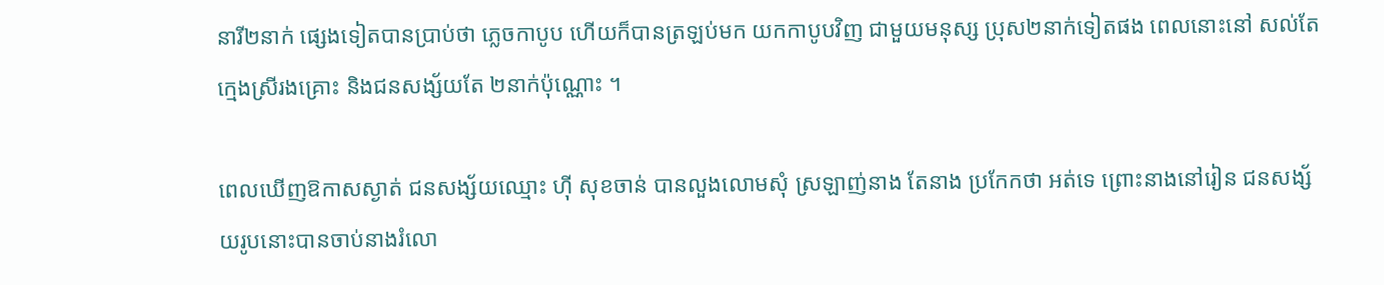នារី២នាក់ ផ្សេងទៀតបានប្រាប់ថា ភ្លេចកាបូប ហើយក៏បានត្រឡប់មក យកកាបូបវិញ ជាមួយមនុស្ស ប្រុស២នាក់ទៀតផង ពេលនោះនៅ សល់តែក្មេងស្រីរងគ្រោះ និងជនសង្ស័យតែ ២នាក់ប៉ុណ្ណោះ ។

ពេលឃើញឱកាសស្ងាត់ ជនសង្ស័យឈ្មោះ ហ៊ី សុខចាន់ បានលួងលោមសុំ ស្រឡាញ់នាង តែនាង ប្រកែកថា អត់ទេ ព្រោះនាងនៅរៀន ជនសង្ស័យរូបនោះបានចាប់នាងរំលោ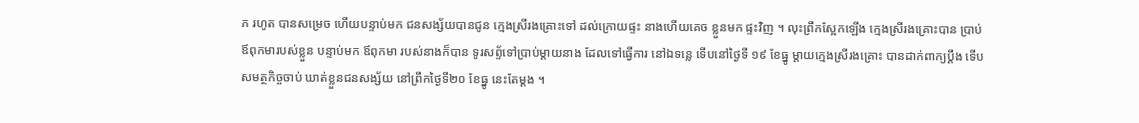ភ រហូត បានសម្រេច ហើយបន្ទាប់មក ជនសង្ស័យបានជូន ក្មេងស្រីរងគ្រោះទៅ ដល់ក្រោយផ្ទះ នាងហើយគេច ខ្លួនមក ផ្ទះវិញ ។ លុះព្រឹកស្អែកឡើង ក្មេងស្រីរងគ្រោះបាន ប្រាប់ឪពុកមារបស់ខ្លួន បន្ទាប់មក ឪពុកមា របស់នាងក៏បាន ទូរសព្ទ័ទៅប្រាប់ម្តាយនាង ដែលទៅធ្វើការ នៅឯទន្លេ ទើបនៅថ្ងៃទី ១៩ ខែធ្នូ ម្តាយក្មេងស្រីរងគ្រោះ បានដាក់ពាក្យប្តឹង ទើបសមត្ថកិច្ចចាប់ ឃាត់ខ្លួនជនសង្ស័យ នៅព្រឹកថ្ងៃទី២០ ខែធ្នូ នេះតែម្តង ។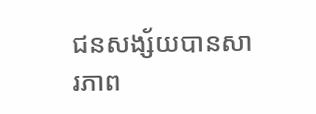ជនសង្ស័យបានសារភាព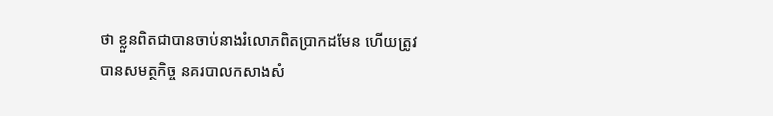ថា ខ្លួនពិតជាបានចាប់នាងរំលោភពិតប្រាកដមែន ហើយត្រូវ បានសមត្ថកិច្ច នគរបាលកសាងសំ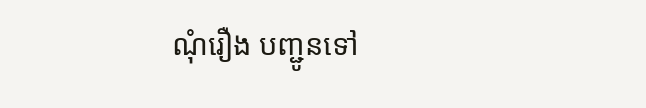ណុំរឿង បញ្ជូនទៅ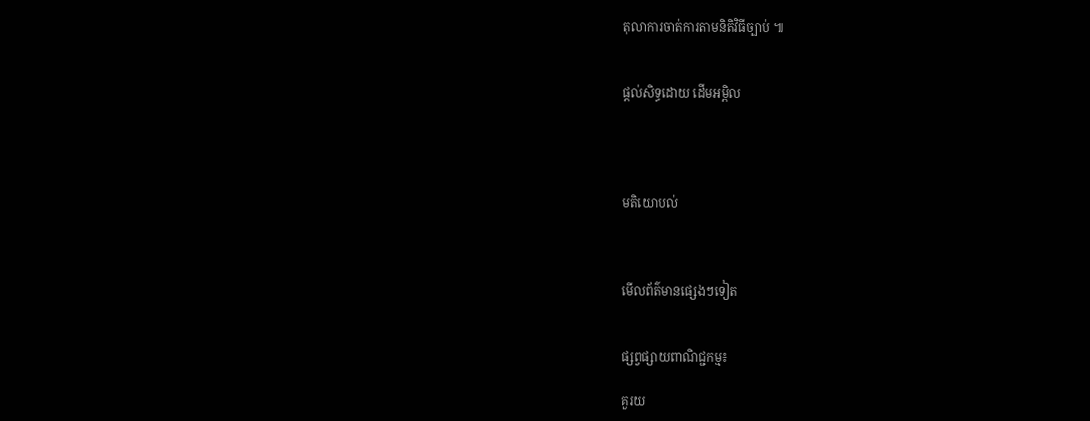តុលាការចាត់ការតាមនិតិវិធីច្បាប់ ៕


ផ្តល់សិទ្ធដោយ ដើមអម្ពិល




មតិយោបល់



មើលព័ត៌មានផ្សេងៗទៀត


ផ្សព្វផ្សាយពាណិជ្ជកម្ម៖

គួរយ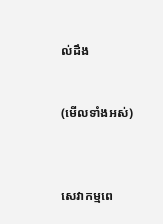ល់ដឹង


(មើលទាំងអស់)



សេវាកម្មពេ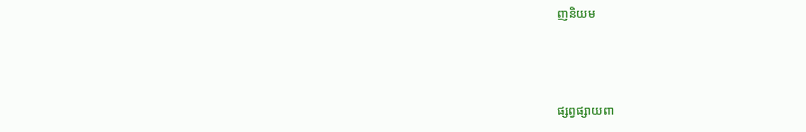ញនិយម



ផ្សព្វផ្សាយពា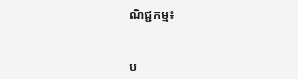ណិជ្ជកម្ម៖


ប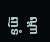ណ្តាញទំ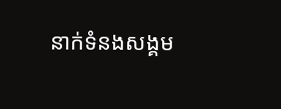នាក់ទំនងសង្គម